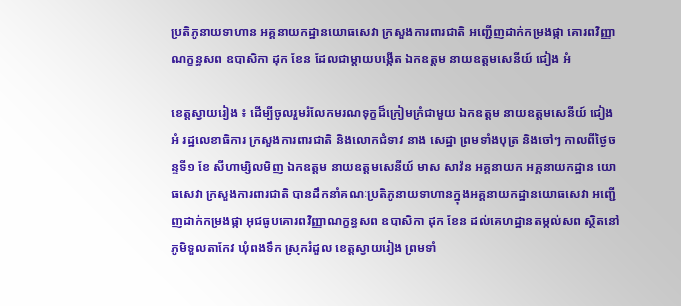ប្រតិភូនាយទាហាន អគ្គនាយកដ្ឋានយោធសេវា ក្រសួងការពារជាតិ អញ្ជើញដាក់កម្រងផ្កា គោរពវិញ្ញាណក្ខន្ធសព ឧបាសិកា ដុក ខែន ដែលជាម្តាយបង្កើត ឯកឧត្តម នាយឧត្តមសេនីយ៍ ជៀង អំ

ខេត្តស្វាយរៀង ៖ ដើម្បីចូលរួមរំលែកមរណទុក្ខដ៏ក្រៀមក្រំជាមួយ ឯកឧត្តម នាយឧត្តមសេនីយ៍ ជៀង អំ រដ្ឋលេខាធិការ ក្រសួងការពារជាតិ និងលោកជំទាវ នាង សេដ្ឋា ព្រមទាំងបុត្រ និងចៅៗ កាលពីថ្ងៃចន្ទទី១ ខែ សីហាម្សិលមិញ ឯកឧត្តម នាយឧត្តមសេនីយ៍ មាស សាវ៉ន អគ្គនាយក អគ្គនាយកដ្ឋាន យោធសេវា ក្រសួងការពារជាតិ បានដឹកនាំគណៈប្រតិភូនាយទាហានក្នុងអគ្គនាយកដ្ឋានយោធសេវា អញ្ជើញដាក់កម្រងផ្កា អុជធូបគោរពវិញ្ញាណក្ខន្ធសព ឧបាសិកា ដុក ខែន ដល់គេហដ្ឋានតម្កល់សព ស្ថិតនៅភូមិទួលតាកែវ ឃុំពងទឹក ស្រុករំដួល ខេត្តស្វាយរៀង ព្រមទាំ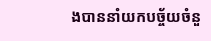ងបាននាំយកបច្ច័យចំនួ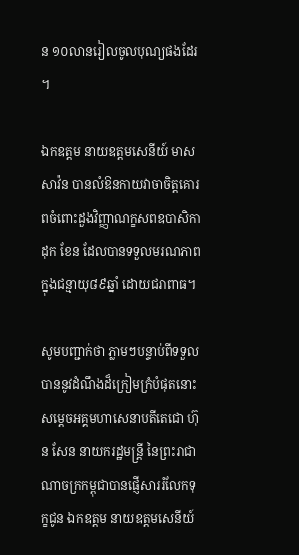ន ១០លានរៀលចូលបុណ្យផងដែរ ។

ឯកឧត្តម នាយឧត្តមសេនីយ៍ មាស សាវ៉ន បានលំឱនកាយវាចាចិត្តគោរពចំពោះដួងវិញ្ញាណក្ខសពឧបាសិកា ដុក ខែន ដែលបានទទួលមរណភាពក្នុងជន្មាយុ៨៩ឆ្នាំ ដោយជរាពាធ។

សូមបញ្ជាក់ថា ភ្លាមៗបន្ទាប់ពីទទួលបាននូវដំណឹងដ៏ក្រៀមក្រំបំផុតនោះ សម្តេចអគ្គមហាសេនាបតីតេជោ ហ៊ុន សែន នាយករដ្ឋមន្ត្រី នៃព្រះរាជាណាចក្រកម្ពុជាបានផ្ញើសាររំលែកទុក្ខជូន ឯកឧត្តម នាយឧត្ដមសេនីយ៍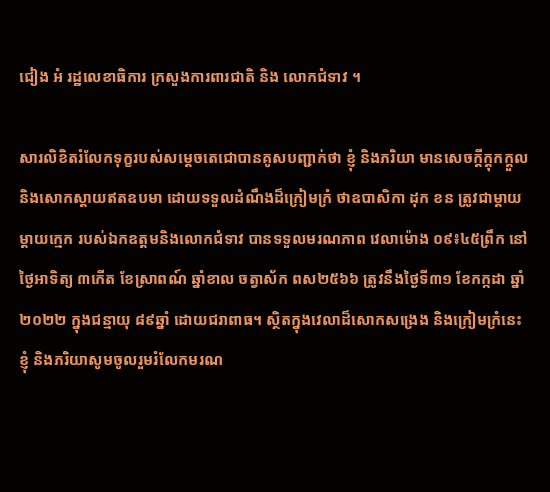ជៀង អំ រដ្ឋលេខាធិការ ក្រសួងការពារជាតិ និង លោកជំទាវ ។

សារលិខិតរំលែកទុក្ខរបស់សម្តេចតេជោបានគូសបញ្ជាក់ថា ខ្ញុំ និងភរិយា មានសេចក្តីក្តុកក្តួល និងសោកស្តាយឥតឧបមា ដោយទទួលដំណឹងដ៏ក្រៀមក្រំ ថាឧបាសិកា ដុក ខន ត្រូវជាម្តាយ ម្តាយក្មេក របស់ឯកឧត្តមនិងលោកជំទាវ បានទទួលមរណភាព វេលាម៉ោង ០៩៖៤៥ព្រឹក នៅថ្ងៃអាទិត្យ ៣កើត ខែស្រាពណ៍ ឆ្នាំខាល ចត្វាស័ក ពស២៥៦៦ ត្រូវនឹងថ្ងៃទី៣១ ខែកក្កដា ឆ្នាំ២០២២ ក្នុងជន្មាយុ ៨៩ឆ្នាំ ដោយជរាពាធ។ ស្ថិតក្នុងវេលាដ៏សោកសង្រេង និងក្រៀមក្រំនេះ ខ្ញុំ និងភរិយាសូមចូលរួមរំលែកមរណ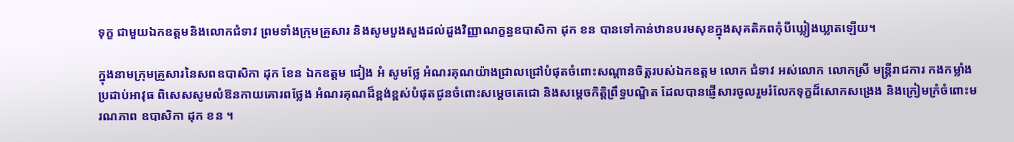ទុក្ខ ជាមួយឯកឧត្តមនិងលោកជំទាវ ព្រមទាំងក្រុមគ្រួសារ និងសូមបួងសួងដល់ដួងវិញ្ញាណក្ខន្ធឧបាសិកា ដុក ខន បានទៅកាន់ឋានបរមសុខក្នុងសុគតិភពកុំបីឃ្លៀងឃ្លាតឡើយ។

ក្នុងនាមក្រុមគ្រួសារនៃសពឧបាសិកា ដុក ខែន ឯកឧត្តម ជៀង អំ សូមថ្លែ អំណរគុណយ៉ាងជ្រាលជ្រៅបំផុតចំពោះសណ្តានចិត្តរបស់ឯកឧត្តម លោក ជំទាវ អស់លោក លោកស្រី មន្ត្រីរាជការ កងកម្លាំង ប្រដាប់អាវុធ ពិសេសសូមលំឱនកាយគោរពថ្លែង អំណរគុណដ៏ខ្ពង់ខ្ពស់បំផុតជូនចំពោះសម្តេចតេជោ និងសម្តេចកិត្តិព្រឹទ្ធបណ្ឌិត ដែលបានផ្ញើសារចូលរួមរំលែកទុក្ខដ៏សោកសង្រេង និងក្រៀមក្រំចំពោះមរណភាព ឧបាសិកា ដុក ខន ។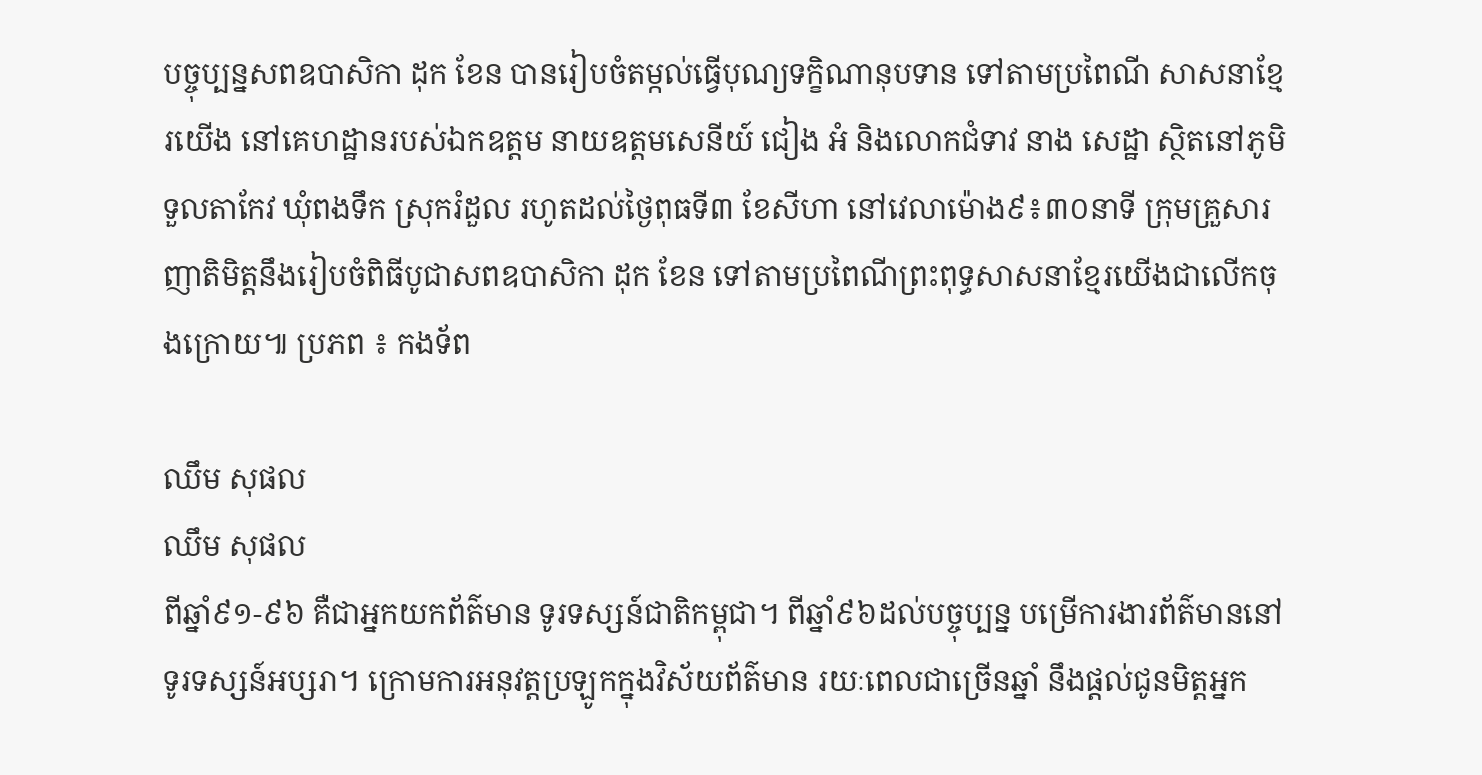បច្ចុប្បន្នសពឧបាសិកា ដុក ខែន បានរៀបចំតម្កល់ធ្វើបុណ្យទក្ខិណានុបទាន ទៅតាមប្រពៃណី សាសនាខ្មែរយើង នៅគេហដ្ឋានរបស់ឯកឧត្តម នាយឧត្តមសេនីយ៍ ជៀង អំ និងលោកជំទាវ នាង សេដ្ឋា ស្ថិតនៅភូមិទួលតាកែវ ឃុំពងទឹក ស្រុករំដួល រហូតដល់ថ្ងៃពុធទី៣ ខែសីហា នៅវេលាម៉ោង៩៖៣០នាទី ក្រុមគ្រួសារញាតិមិត្តនឹងរៀបចំពិធីបូជាសពឧបាសិកា ដុក ខែន ទៅតាមប្រពៃណីព្រះពុទ្ធសាសនាខ្មែរយើងជាលើកចុងក្រោយ៕ ប្រភព ៖ កងទ័ព

ឈឹម សុផល
ឈឹម សុផល
ពីឆ្នាំ៩១-៩៦ គឺជាអ្នកយកព័ត៌មាន ទូរទស្សន៍ជាតិកម្ពុជា។ ពីឆ្នាំ៩៦ដល់បច្ចុប្បន្ន បម្រើការងារព័ត៌មាននៅទូរទស្សន៍អប្សរា។ ក្រោមការអនុវត្តប្រឡូកក្នុងវិស័យព័ត៌មាន រយៈពេលជាច្រើនឆ្នាំ នឹងផ្ដល់ជូនមិត្តអ្នក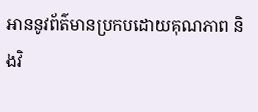អាននូវព័ត៌មានប្រកបដោយគុណភាព និងវិ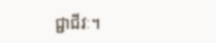ជ្ជាជីវៈ។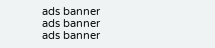ads banner
ads banner
ads banner